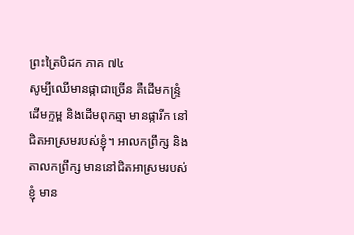ព្រះត្រៃបិដក ភាគ ៧៤
សូម្បីឈើមានផ្កាជាច្រើន គឺដើមកន្រ្ទំ ដើមក្ទម្ព និងដើមពុកឆ្មា មានផ្ការីក នៅជិតអាស្រមរបស់ខ្ញុំ។ អាលកព្រឹក្ស និងតាលកព្រឹក្ស មាននៅជិតអាស្រមរបស់ខ្ញុំ មាន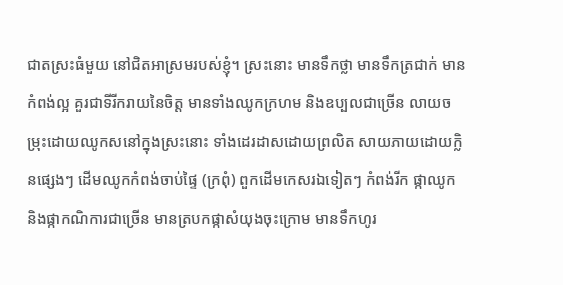ជាតស្រះធំមួយ នៅជិតអាស្រមរបស់ខ្ញុំ។ ស្រះនោះ មានទឹកថ្លា មានទឹកត្រជាក់ មានកំពង់ល្អ គួរជាទីរីករាយនៃចិត្ត មានទាំងឈូកក្រហម និងឧប្បលជាច្រើន លាយចម្រុះដោយឈូកសនៅក្នុងស្រះនោះ ទាំងដេរដាសដោយព្រលិត សាយភាយដោយក្លិនផ្សេងៗ ដើមឈូកកំពង់ចាប់ផ្ទៃ (ក្រពុំ) ពួកដើមកេសរឯទៀតៗ កំពង់រីក ផ្កាឈូក និងផ្កាកណិការជាច្រើន មានត្របកផ្កាសំយុងចុះក្រោម មានទឹកហូរ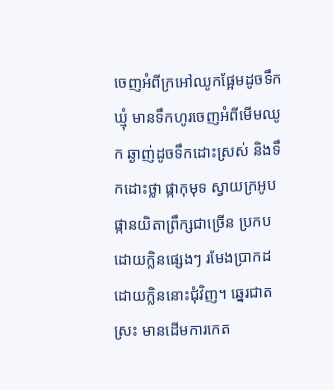ចេញអំពីក្រអៅឈូកផ្អែមដូចទឹកឃ្មុំ មានទឹកហូរចេញអំពីមើមឈូក ឆ្ងាញ់ដូចទឹកដោះស្រស់ និងទឹកដោះថ្លា ផ្កាកុមុទ ស្វាយក្រអូប ផ្កានយិតាព្រឹក្សជាច្រើន ប្រកបដោយក្លិនផ្សេងៗ រមែងប្រាកដដោយក្លិននោះជុំវិញ។ ឆ្នេរជាតស្រះ មានដើមការកេត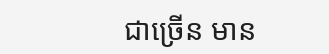ជាច្រើន មាន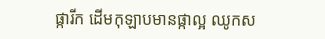ផ្ការីក ដើមកុឡាបមានផ្កាល្អ ឈូកស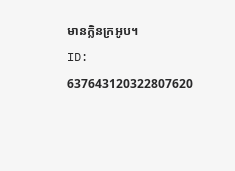មានក្លិនក្រអូប។
ID: 637643120322807620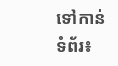ទៅកាន់ទំព័រ៖